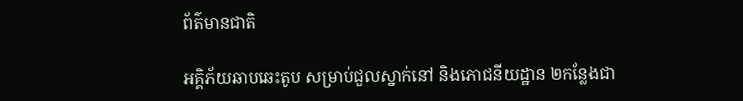ព័ត៌មានជាតិ

អគ្គិភ័យឆាបឆេះតូប សម្រាប់ជួលស្នាក់នៅ និងភោជនីយដ្ឋាន ២កន្លែងជា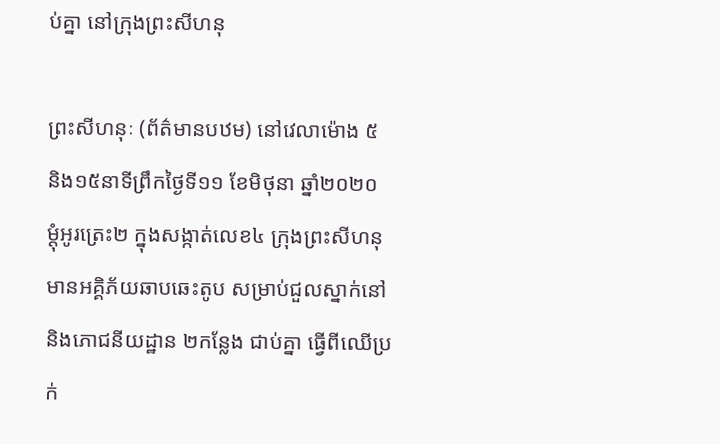ប់គ្នា នៅក្រុងព្រះសីហនុ

ព្រះសីហនុៈ (ព័ត៌មានបឋម) នៅវេលាម៉ោង ៥ និង១៥នាទីព្រឹកថ្ងៃទី១១ ខែមិថុនា ឆ្នាំ២០២០ ម្ដុំអូរត្រេះ២ ក្នុងសង្កាត់លេខ៤ ក្រុងព្រះសីហនុ មានអគ្គិភ័យឆាបឆេះតូប សម្រាប់ជួលស្នាក់នៅ និងភោជនីយដ្ឋាន ២កន្លែង ជាប់គ្នា ធ្វើពីឈើប្រក់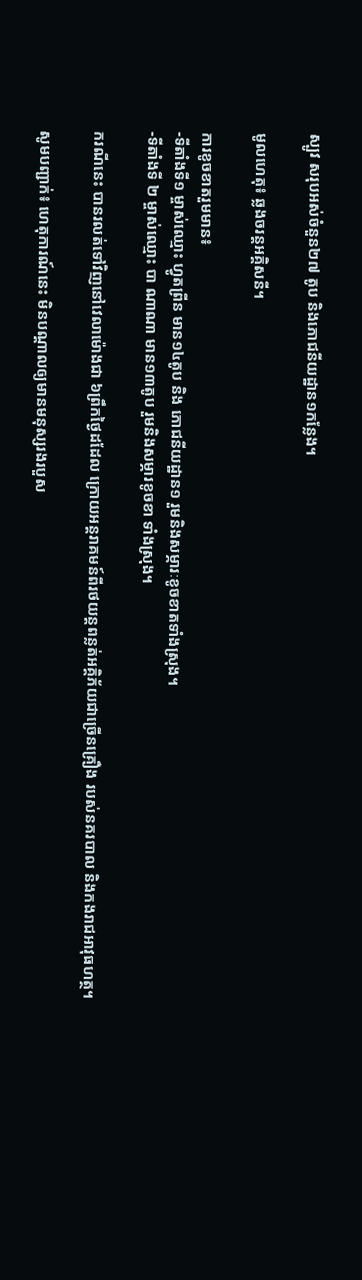ស្បូវ សរុបអស់ចំនួន២៧ តូប និងភោជនីយដ្ឋាន១កន្លែង។

មូលហេតុ៖ ឆ្លងចរន្តអគ្គិសនី។

ការខូចខាតរួមមាន៖
-ទីតាំងទី១ ម្ចាស់ឈ្មោះ ហ្វូតព្រីន មាន១៤តូប និង ភោជនីយដ្ឋាន១ រួមនិងសម្ភារៈខូចខាតទាំងស្រុង។
-ទីតាំងទី ២ ម្ចាស់ឈ្មោះ បា ណាណា មាន១៣តូប រួមនិងសម្ភារខូចខា ទាំងស្រុង។

ករណីនេះ បានរលត់ទៅវិញនៅវេលាម៉ោងជា ៦ព្រឹកថ្ងៃដដែល ក្រោយអន្តរាគមន៍ពីរថយន្តពន្លត់អគ្គិភ័យជាច្រើនគ្រឿង របស់នគរបាល និងកងរាជអាវុធហត្ថ។

សូមបញ្ជាក់៖ ហេតុការណ៍នេះ មិនបណ្តាលឲ្យមានមនុស្សរងរបួស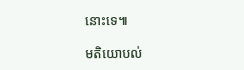នោះទេ៕

មតិយោបល់